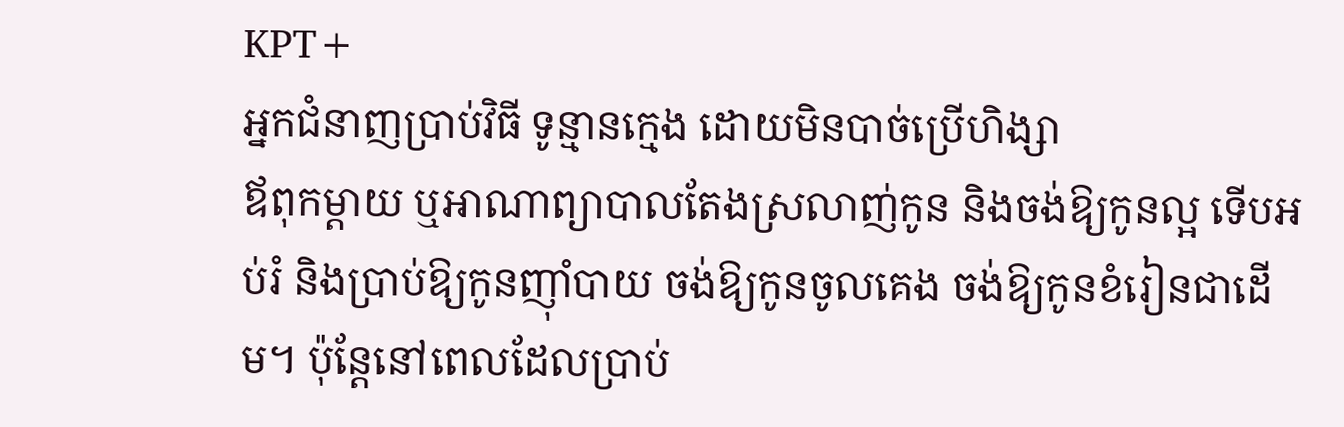KPT+
អ្នកជំនាញប្រាប់វិធី ទូន្មានក្មេង ដោយមិនបាច់ប្រើហិង្សា
ឪពុកម្ដាយ ឬអាណាព្យាបាលតែងស្រលាញ់កូន និងចង់ឱ្យកូនល្អ ទើបអប់រំ និងប្រាប់ឱ្យកូនញ៉ាំបាយ ចង់ឱ្យកូនចូលគេង ចង់ឱ្យកូនខំរៀនជាដើម។ ប៉ុន្តែនៅពេលដែលប្រាប់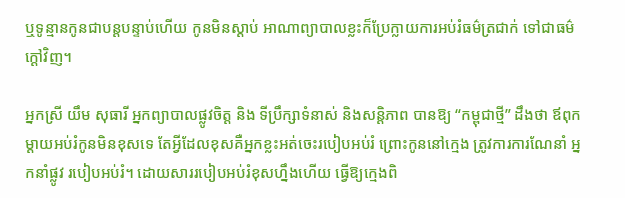ឬទូន្មានកូនជាបន្តបន្ទាប់ហើយ កូនមិនស្ដាប់ អាណាព្យាបាលខ្លះក៏ប្រែក្លាយការអប់រំធម៌ត្រជាក់ ទៅជាធម៌ក្ដៅវិញ។

អ្នកស្រី យឹម សុធារី អ្នកព្យាបាលផ្លូវចិត្ត និង ទីប្រឹក្សាទំនាស់ និងសន្តិភាព បានឱ្យ “កម្ពុជាថ្មី” ដឹងថា ឪពុកម្ដាយអប់រំកូនមិនខុសទេ តែអ្វីដែលខុសគឺអ្នកខ្លះអត់ចេះរបៀបអប់រំ ព្រោះកូននៅក្មេង ត្រូវការការណែនាំ អ្នកនាំផ្លូវ របៀបអប់រំ។ ដោយសាររបៀបអប់រំខុសហ្នឹងហើយ ធ្វើឱ្យក្មេងពិ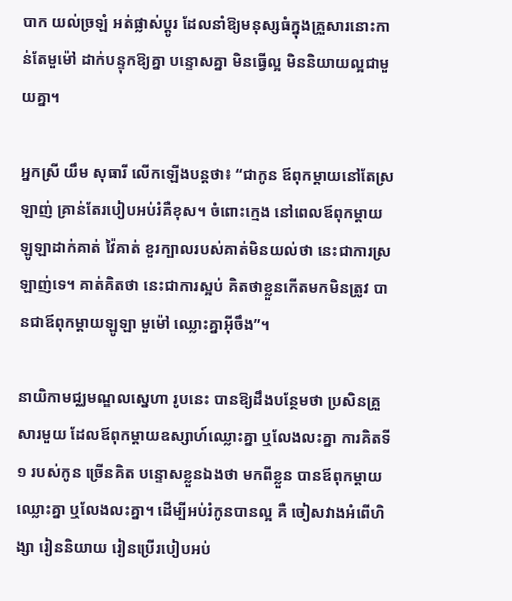បាក យល់ច្រឡំ អត់ផ្លាស់ប្ដូរ ដែលនាំឱ្យមនុស្សធំក្នុងគ្រួសារនោះកាន់តែមួម៉ៅ ដាក់បន្ទុកឱ្យគ្នា បន្ទោសគ្នា មិនធ្វើល្អ មិននិយាយល្អជាមួយគ្នា។

អ្នកស្រី យឹម សុធារី លើកឡើងបន្តថា៖ “ជាកូន ឪពុកម្ដាយនៅតែស្រឡាញ់ គ្រាន់តែរបៀបអប់រំគឺខុស។ ចំពោះក្មេង នៅពេលឪពុកម្ដាយឡូឡាដាក់គាត់ វ៉ៃគាត់ ខួរក្បាលរបស់គាត់មិនយល់ថា នេះជាការស្រឡាញ់ទេ។ គាត់គិតថា នេះជាការស្អប់ គិតថាខ្លួនកើតមកមិនត្រូវ បានជាឪពុកម្ដាយឡូឡា មួម៉ៅ ឈ្លោះគ្នាអ៊ីចឹង”។

នាយិកាមជ្ឈមណ្ឌលស្នេហា រូបនេះ បានឱ្យដឹងបន្ថែមថា ប្រសិនគ្រួសារមួយ ដែលឪពុកម្ដាយឧស្សាហ៍ឈ្លោះគ្នា ឬលែងលះគ្នា ការគិតទី១ របស់កូន ច្រើនគិត បន្ទោសខ្លួនឯងថា មកពីខ្លួន បានឪពុកម្ដាយឈ្លោះគ្នា ឬលែងលះគ្នា។ ដើម្បីអប់រំកូនបានល្អ គឺ ចៀសវាងអំពើហិង្សា រៀននិយាយ រៀនប្រើរបៀបអប់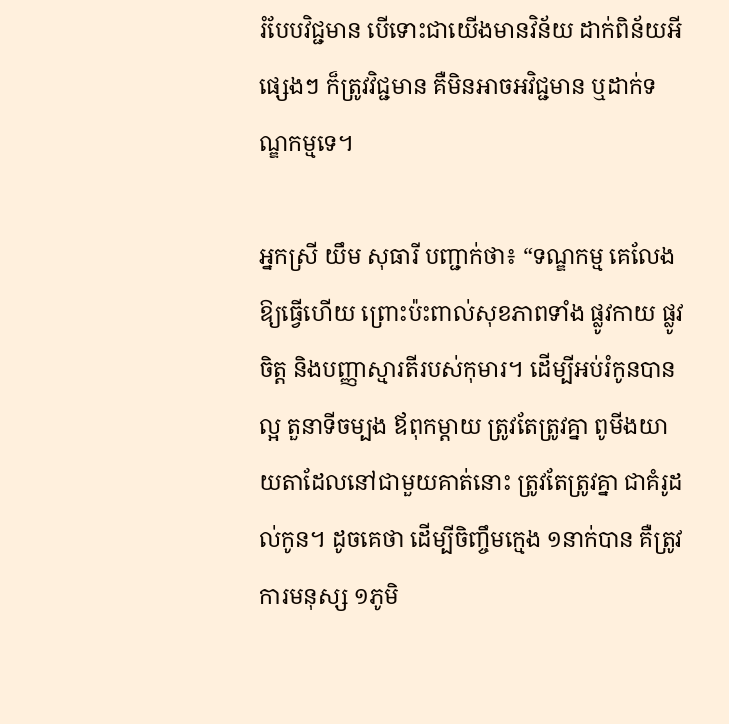រំបែបវិជ្ជមាន បើទោះជាយើងមានវិន័យ ដាក់ពិន័យអីផ្សេងៗ ក៏ត្រូវវិជ្ជមាន គឺមិនអាចអវិជ្ជមាន ឬដាក់ទណ្ឌកម្មទេ។

អ្នកស្រី យឹម សុធារី បញ្ជាក់ថា៖ “ទណ្ឌកម្ម គេលែងឱ្យធ្វើហើយ ព្រោះប៉ះពាល់សុខភាពទាំង ផ្លូវកាយ ផ្លូវចិត្ត និងបញ្ញាស្មារតីរបស់កុមារ។ ដើម្បីអប់រំកូនបានល្អ តួនាទីចម្បង ឪពុកម្ដាយ ត្រូវតែត្រូវគ្នា ពូមីងយាយតាដែលនៅជាមួយគាត់នោះ ត្រូវតែត្រូវគ្នា ជាគំរូដល់កូន។ ដូចគេថា ដើម្បីចិញ្ចឹមក្មេង ១នាក់បាន គឺត្រូវការមនុស្ស ១ភូមិ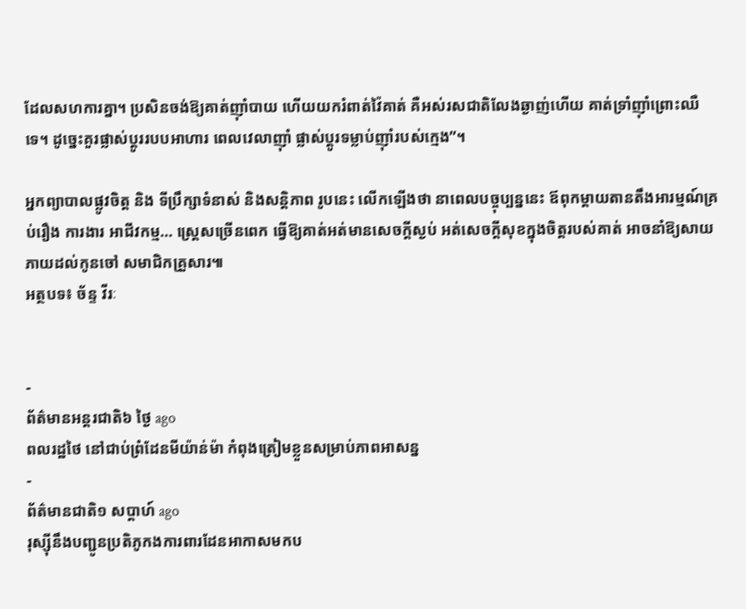ដែលសហការគ្នា។ ប្រសិនចង់ឱ្យគាត់ញ៉ាំបាយ ហើយយករំពាត់វ៉ៃគាត់ គឺអស់រសជាតិលែងឆ្ងាញ់ហើយ គាត់ទ្រាំញ៉ាំព្រោះឈឺទេ។ ដូច្នេះគួរផ្លាស់ប្ដូររបបអាហារ ពេលវេលាញ៉ាំ ផ្លាស់ប្ដូរទម្លាប់ញ៉ាំរបស់ក្មេង”។

អ្នកព្យាបាលផ្លូវចិត្ត និង ទីប្រឹក្សាទំនាស់ និងសន្តិភាព រូបនេះ លើកឡើងថា នាពេលបច្ចុប្បន្ននេះ ឪពុកម្ដាយតានតឹងអារម្មណ៍គ្រប់រឿង ការងារ អាជីវកម្ម… ស្ត្រេសច្រើនពេក ធ្វើឱ្យគាត់អត់មានសេចក្ដីស្ងប់ អត់សេចក្ដីសុខក្នុងចិត្តរបស់គាត់ អាចនាំឱ្យសាយភាយដល់កូនចៅ សមាជិកគ្រួសារ៕
អត្ថបទ៖ ច័ន្ទ វីរៈ


-
ព័ត៌មានអន្ដរជាតិ៦ ថ្ងៃ ago
ពលរដ្ឋថៃ នៅជាប់ព្រំដែនមីយ៉ាន់ម៉ា កំពុងត្រៀមខ្លួនសម្រាប់ភាពអាសន្ន
-
ព័ត៌មានជាតិ១ សប្តាហ៍ ago
រុស្ស៊ីនឹងបញ្ជូនប្រតិភូកងការពារដែនអាកាសមកប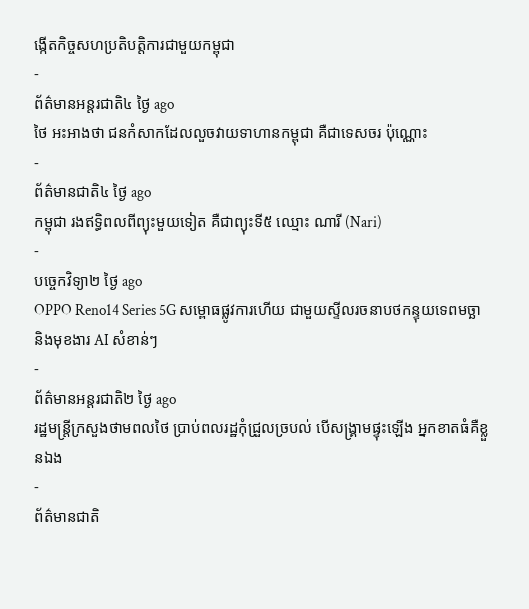ង្កើតកិច្ចសហប្រតិបត្តិការជាមួយកម្ពុជា
-
ព័ត៌មានអន្ដរជាតិ៤ ថ្ងៃ ago
ថៃ អះអាងថា ជនកំសាកដែលលួចវាយទាហានកម្ពុជា គឺជាទេសចរ ប៉ុណ្ណោះ
-
ព័ត៌មានជាតិ៤ ថ្ងៃ ago
កម្ពុជា រងឥទ្ធិពលពីព្យុះមួយទៀត គឺជាព្យុះទី៥ ឈ្មោះ ណារី (Nari)
-
បច្ចេកវិទ្យា២ ថ្ងៃ ago
OPPO Reno14 Series 5G សម្ពោធផ្លូវការហើយ ជាមួយស្ទីលរចនាបថកន្ទុយទេពមច្ឆា និងមុខងារ AI សំខាន់ៗ
-
ព័ត៌មានអន្ដរជាតិ២ ថ្ងៃ ago
រដ្ឋមន្ត្រីក្រសួងថាមពលថៃ ប្រាប់ពលរដ្ឋកុំជ្រួលច្របល់ បើសង្គ្រាមផ្ទុះឡើង អ្នកខាតធំគឺខ្លួនឯង
-
ព័ត៌មានជាតិ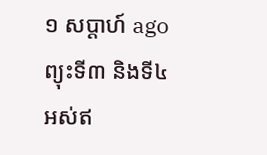១ សប្តាហ៍ ago
ព្យុះទី៣ និងទី៤ អស់ឥ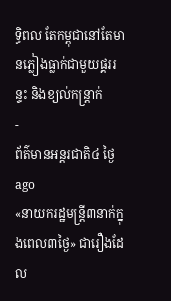ទ្ធិពល តែកម្ពុជានៅតែមានភ្លៀងធ្លាក់ជាមួយផ្គររន្ទះ និងខ្យល់កន្ត្រាក់
-
ព័ត៌មានអន្ដរជាតិ៤ ថ្ងៃ ago
«នាយករដ្ឋមន្ត្រី៣នាក់ក្នុងពេល៣ថ្ងៃ» ជារឿងដែល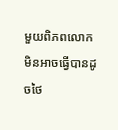មួយពិភពលោក មិនអាចធ្វើបានដូចថៃ